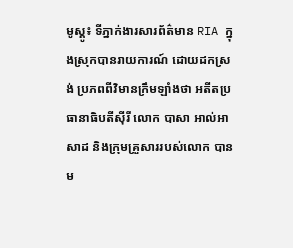មូស្គូ៖ ទីភ្នាក់ងារសារព័ត៌មាន RIA ក្នុងស្រុកបានរាយការណ៍ ដោយដកស្រង់ ប្រភពពីវិមានក្រឹមឡាំងថា អតីតប្រធានាធិបតីស៊ីរី លោក បាសា អាល់អាសាដ និងក្រុមគ្រួសាររបស់លោក បានម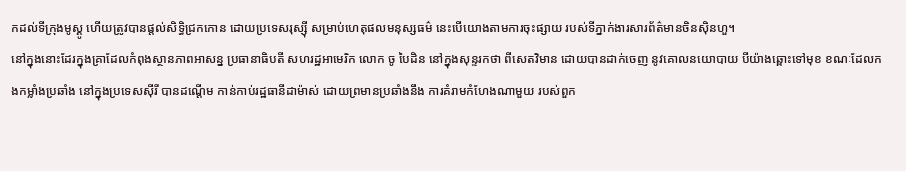កដល់ទីក្រុងមូស្គូ ហើយត្រូវបានផ្តល់សិទ្ធិជ្រកកោន ដោយប្រទេសរុស្ស៊ី សម្រាប់ហេតុផលមនុស្សធម៌ នេះបើយោងតាមការចុះផ្សាយ របស់ទីភ្នាក់ងារសារព័ត៌មានចិនស៊ិនហួ។
នៅក្នុងនោះដែរក្នុងគ្រាដែលកំពុងស្ថានភាពអាសន្ន ប្រធានាធិបតី សហរដ្ឋអាមេរិក លោក ចូ បៃដិន នៅក្នុងសុន្ទរកថា ពីសេតវិមាន ដោយបានដាក់ចេញ នូវគោលនយោបាយ បីយ៉ាងឆ្ពោះទៅមុខ ខណៈដែលកងកម្លាំងប្រឆាំង នៅក្នុងប្រទេសស៊ីរី បានដណ្តើម កាន់កាប់រដ្ឋធានីដាម៉ាស់ ដោយព្រមានប្រឆាំងនឹង ការគំរាមកំហែងណាមួយ របស់ពួក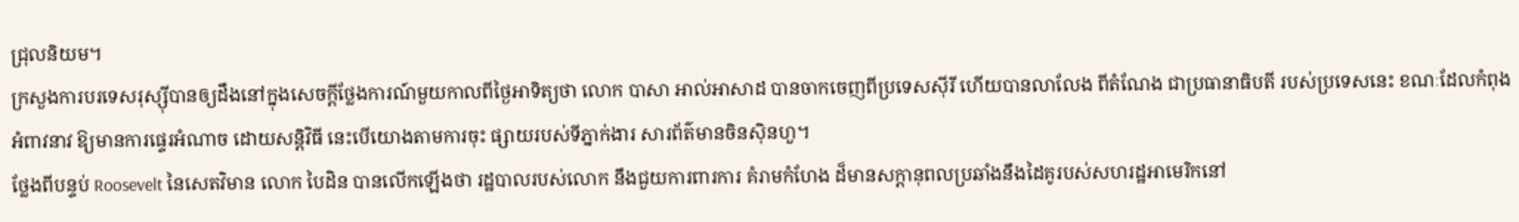ជ្រុលនិយម។
ក្រសួងការបរទេសរុស្ស៊ីបានឲ្យដឹងនៅក្នុងសេចក្តីថ្លែងការណ៍មួយកាលពីថ្ងៃអាទិត្យថា លោក បាសា អាល់អាសាដ បានចាកចេញពីប្រទេសស៊ីរី ហើយបានលាលែង ពីតំណែង ជាប្រធានាធិបតី របស់ប្រទេសនេះ ខណៈដែលកំពុងអំពាវនាវ ឱ្យមានការផ្ទេរអំណាច ដោយសន្តិវិធី នេះបើយោងតាមការចុះ ផ្សាយរបស់ទីភ្នាក់ងារ សារព័ត៌មានចិនស៊ិនហួ។
ថ្លែងពីបន្ទប់ Roosevelt នៃសេតវិមាន លោក បៃដិន បានលើកឡើងថា រដ្ឋបាលរបស់លោក នឹងជួយការពារការ គំរាមកំហែង ដ៏មានសក្តានុពលប្រឆាំងនឹងដៃគូរបស់សហរដ្ឋអាមេរិកនៅ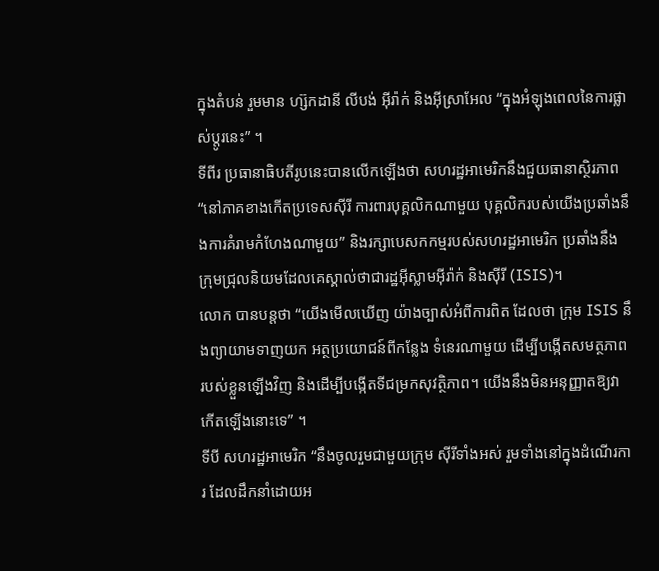ក្នុងតំបន់ រួមមាន ហ្ស៊កដានី លីបង់ អ៊ីរ៉ាក់ និងអ៊ីស្រាអែល “ក្នុងអំឡុងពេលនៃការផ្លាស់ប្តូរនេះ” ។
ទីពីរ ប្រធានាធិបតីរូបនេះបានលើកឡើងថា សហរដ្ឋអាមេរិកនឹងជួយធានាស្ថិរភាព “នៅភាគខាងកើតប្រទេសស៊ីរី ការពារបុគ្គលិកណាមួយ បុគ្គលិករបស់យើងប្រឆាំងនឹងការគំរាមកំហែងណាមួយ” និងរក្សាបេសកកម្មរបស់សហរដ្ឋអាមេរិក ប្រឆាំងនឹងក្រុមជ្រុលនិយមដែលគេស្គាល់ថាជារដ្ឋអ៊ីស្លាមអ៊ីរ៉ាក់ និងស៊ីរី (ISIS)។
លោក បានបន្ដថា “យើងមើលឃើញ យ៉ាងច្បាស់អំពីការពិត ដែលថា ក្រុម ISIS នឹងព្យាយាមទាញយក អត្ថប្រយោជន៍ពីកន្លែង ទំនេរណាមួយ ដើម្បីបង្កើតសមត្ថភាព របស់ខ្លួនឡើងវិញ និងដើម្បីបង្កើតទីជម្រកសុវត្ថិភាព។ យើងនឹងមិនអនុញ្ញាតឱ្យវាកើតឡើងនោះទេ” ។
ទីបី សហរដ្ឋអាមេរិក “នឹងចូលរួមជាមួយក្រុម ស៊ីរីទាំងអស់ រួមទាំងនៅក្នុងដំណើរការ ដែលដឹកនាំដោយអ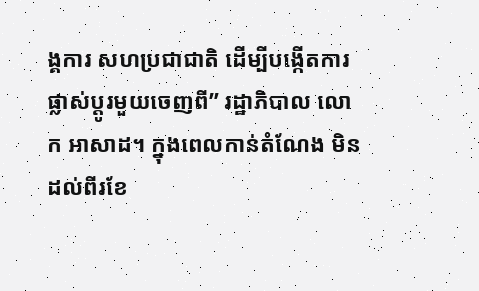ង្គការ សហប្រជាជាតិ ដើម្បីបង្កើតការផ្លាស់ប្តូរមួយចេញពី” រដ្ឋាភិបាល លោក អាសាដ។ ក្នុងពេលកាន់តំណែង មិនដល់ពីរខែ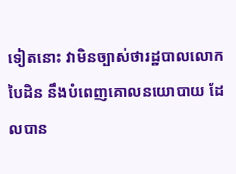ទៀតនោះ វាមិនច្បាស់ថារដ្ឋបាលលោក បៃដិន នឹងបំពេញគោលនយោបាយ ដែលបាន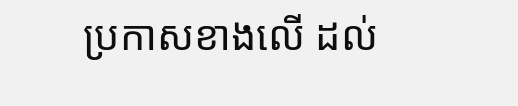ប្រកាសខាងលើ ដល់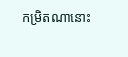កម្រិតណានោះ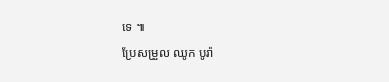ទេ ៕
ប្រែសម្រួល ឈូក បូរ៉ា